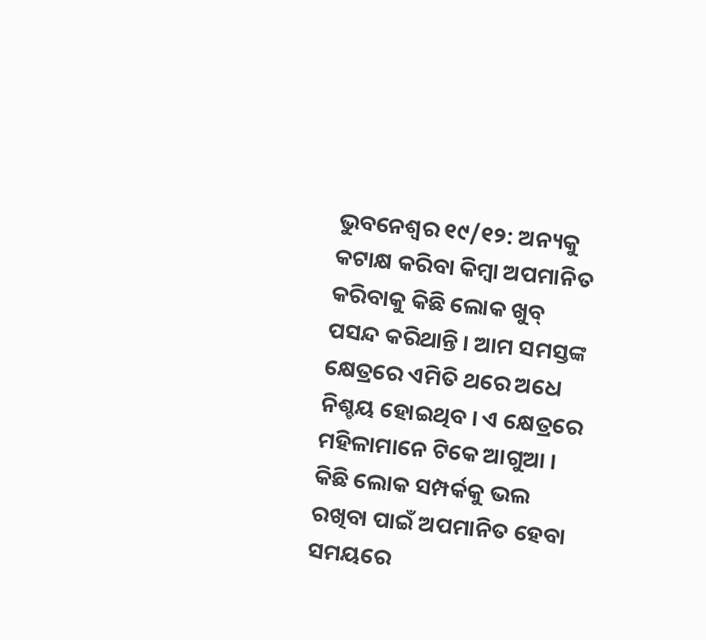ଭୁବନେଶ୍ୱର ୧୯/୧୨: ଅନ୍ୟକୁ କଟାକ୍ଷ କରିବା କିମ୍ବା ଅପମାନିତ କରିବାକୁ କିଛି ଲୋକ ଖୁବ୍ ପସନ୍ଦ କରିଥାନ୍ତି । ଆମ ସମସ୍ତଙ୍କ କ୍ଷେତ୍ରରେ ଏମିତି ଥରେ ଅଧେ ନିଶ୍ଚୟ ହୋଇଥିବ । ଏ କ୍ଷେତ୍ରରେ ମହିଳାମାନେ ଟିକେ ଆଗୁଆ । କିଛି ଲୋକ ସମ୍ପର୍କକୁ ଭଲ ରଖିବା ପାଇଁ ଅପମାନିତ ହେବା ସମୟରେ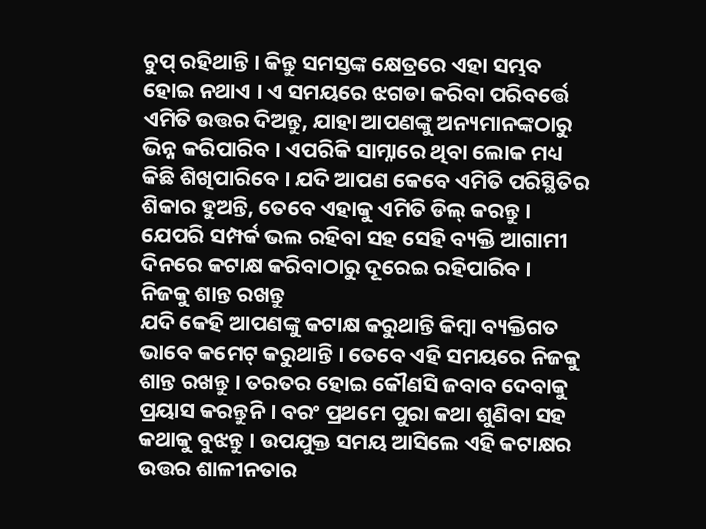ଚୁପ୍ ରହିଥାନ୍ତି । କିନ୍ତୁ ସମସ୍ତଙ୍କ କ୍ଷେତ୍ରରେ ଏହା ସମ୍ଭବ ହୋଇ ନଥାଏ । ଏ ସମୟରେ ଝଗଡା କରିବା ପରିବର୍ତ୍ତେ ଏମିତି ଉତ୍ତର ଦିଅନ୍ତୁ, ଯାହା ଆପଣଙ୍କୁ ଅନ୍ୟମାନଙ୍କଠାରୁ ଭିନ୍ନ କରିପାରିବ । ଏପରିକି ସାମ୍ନାରେ ଥିବା ଲୋକ ମଧ୍ୟ କିଛି ଶିଖିପାରିବେ । ଯଦି ଆପଣ କେବେ ଏମିତି ପରିସ୍ଥିତିର ଶିକାର ହୁଅନ୍ତି, ତେବେ ଏହାକୁ ଏମିତି ଡିଲ୍ କରନ୍ତୁ । ଯେପରି ସମ୍ପର୍କ ଭଲ ରହିବା ସହ ସେହି ବ୍ୟକ୍ତି ଆଗାମୀ ଦିନରେ କଟାକ୍ଷ କରିବାଠାରୁ ଦୂରେଇ ରହିପାରିବ ।
ନିଜକୁ ଶାନ୍ତ ରଖନ୍ତୁ
ଯଦି କେହି ଆପଣଙ୍କୁ କଟାକ୍ଷ କରୁଥାନ୍ତି କିମ୍ବା ବ୍ୟକ୍ତିଗତ ଭାବେ କମେଟ୍ କରୁଥାନ୍ତି । ତେବେ ଏହି ସମୟରେ ନିଜକୁ ଶାନ୍ତ ରଖନ୍ତୁ । ତରତର ହୋଇ କୌଣସି ଜବାବ ଦେବାକୁ ପ୍ରୟାସ କରନ୍ତୁନି । ବରଂ ପ୍ରଥମେ ପୁରା କଥା ଶୁଣିବା ସହ କଥାକୁ ବୁଝନ୍ତୁ । ଉପଯୁକ୍ତ ସମୟ ଆସିଲେ ଏହି କଟାକ୍ଷର ଉତ୍ତର ଶାଳୀନତାର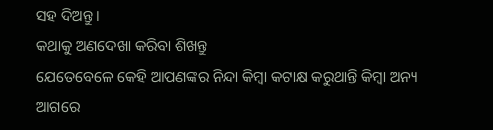ସହ ଦିଅନ୍ତୁ ।
କଥାକୁ ଅଣଦେଖା କରିବା ଶିଖନ୍ତୁ
ଯେତେବେଳେ କେହି ଆପଣଙ୍କର ନିନ୍ଦା କିମ୍ବା କଟାକ୍ଷ କରୁଥାନ୍ତି କିମ୍ବା ଅନ୍ୟ ଆଗରେ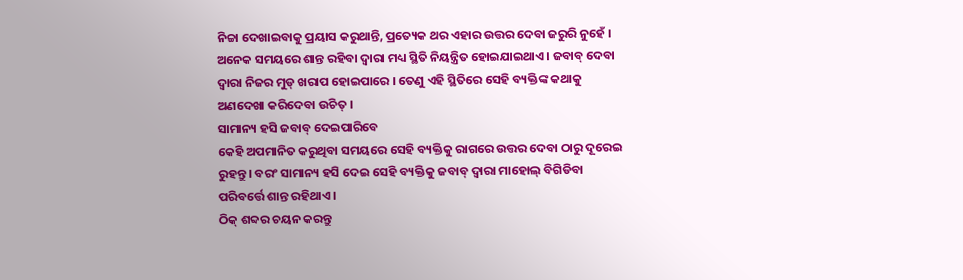ନିଚ୍ଚା ଦେଖାଇବାକୁ ପ୍ରୟାସ କରୁଥାନ୍ତି, ପ୍ରତ୍ୟେକ ଥର ଏହାର ଉତ୍ତର ଦେବା ଜରୁରି ନୁହେଁ । ଅନେକ ସମୟରେ ଶାନ୍ତ ରହିବା ଦ୍ୱାରା ମଧ୍ୟ ସ୍ଥିତି ନିୟନ୍ତ୍ରିତ ହୋଇଯାଇଥାଏ । ଜବାବ୍ ଦେବା ଦ୍ୱାରା ନିଜର ମୁଡ୍ ଖରାପ ହୋଇପାରେ । ତେଣୁ ଏହି ସ୍ଥିତିରେ ସେହି ବ୍ୟକ୍ତିଙ୍କ କଥାକୁ ଅଣଦେଖା କରିଦେବା ଉଚିତ୍ ।
ସାମାନ୍ୟ ହସି ଜବାବ୍ ଦେଇପାରିବେ
କେହି ଅପମାନିତ କରୁଥିବା ସମୟରେ ସେହି ବ୍ୟକ୍ତିକୁ ରାଗରେ ଉତ୍ତର ଦେବା ଠାରୁ ଦୂରେଇ ରୁହନ୍ତୁ । ବରଂ ସାମାନ୍ୟ ହସି ଦେଇ ସେହି ବ୍ୟକ୍ତିକୁ ଜବାବ୍ ଦ୍ୱାରା ମାହୋଲ୍ ବିଗିଡିବା ପରିବର୍ତ୍ତେ ଶାନ୍ତ ରହିଥାଏ ।
ଠିକ୍ ଶବ୍ଦର ଚୟନ କରନ୍ତୁ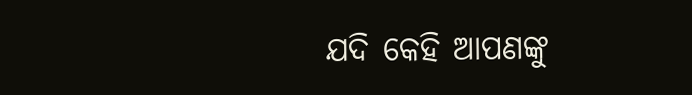ଯଦି କେହି ଆପଣଙ୍କୁ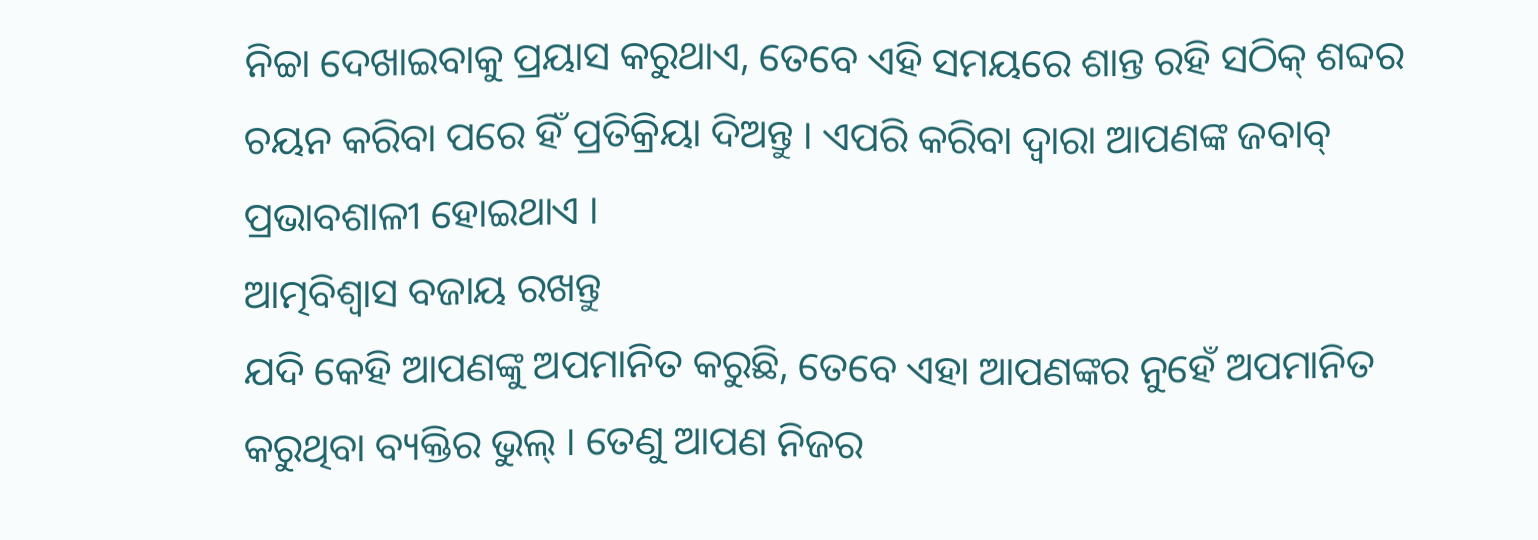ନିଚ୍ଚା ଦେଖାଇବାକୁ ପ୍ରୟାସ କରୁଥାଏ, ତେବେ ଏହି ସମୟରେ ଶାନ୍ତ ରହି ସଠିକ୍ ଶବ୍ଦର ଚୟନ କରିବା ପରେ ହିଁ ପ୍ରତିକ୍ରିୟା ଦିଅନ୍ତୁ । ଏପରି କରିବା ଦ୍ୱାରା ଆପଣଙ୍କ ଜବାବ୍ ପ୍ରଭାବଶାଳୀ ହୋଇଥାଏ ।
ଆତ୍ମବିଶ୍ୱାସ ବଜାୟ ରଖନ୍ତୁ
ଯଦି କେହି ଆପଣଙ୍କୁ ଅପମାନିତ କରୁଛି, ତେବେ ଏହା ଆପଣଙ୍କର ନୁହେଁ ଅପମାନିତ କରୁଥିବା ବ୍ୟକ୍ତିର ଭୁଲ୍ । ତେଣୁ ଆପଣ ନିଜର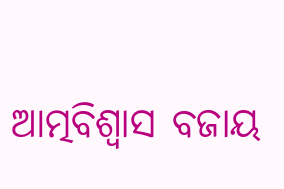ଆତ୍ମବିଶ୍ୱାସ ବଜାୟ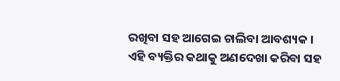ରଖିବା ସହ ଆଗେଇ ଚାଲିବା ଆବଶ୍ୟକ । ଏହି ବ୍ୟକ୍ତିର କଥାକୁ ଅଣଦେଖା କରିବା ସହ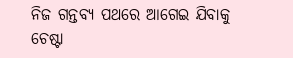ନିଜ ଗନ୍ତବ୍ୟ ପଥରେ ଆଗେଇ ଯିବାକୁ ଚେଷ୍ଟା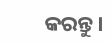କରନ୍ତୁ।